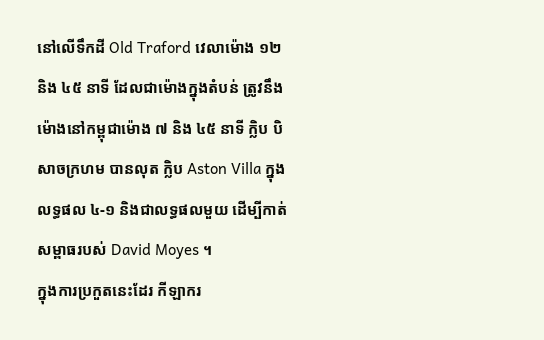នៅលើទឹកដី Old Traford វេលាម៉ោង ១២ និង ៤៥ នាទី ដែលជាម៉ោងក្នុងតំបន់ ត្រូវនឹងម៉ោងនៅកម្ពុជាម៉ោង ៧ និង ៤៥ នាទី ក្លិប បិសាចក្រហម បានលុត ក្លិប Aston Villa ក្នុងលទ្ធផល ៤-១ និងជាលទ្ធផលមួយ ដើម្បីកាត់សម្ពាធរបស់ David Moyes ។
ក្នុងការប្រកួតនេះដែរ កីឡាករ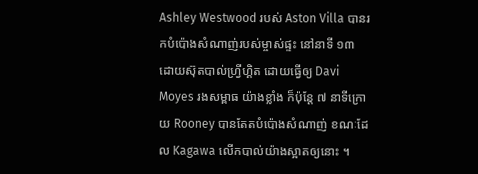Ashley Westwood របស់ Aston Villa បានរកបំប៉ោងសំណាញ់របស់ម្ចាស់ផ្ទះ នៅនាទី ១៣ ដោយស៊ុតបាល់ហ្វ្រីហ្គិត ដោយធ្វើឲ្យ Davi Moyes រងសម្ពាធ យ៉ាងខ្លាំង ក៏ប៉ុន្តែ ៧ នាទីក្រោយ Rooney បានតែតបំប៉ោងសំណាញ់ ខណៈដែល Kagawa លើកបាល់យ៉ាងស្អាតឲ្យនោះ ។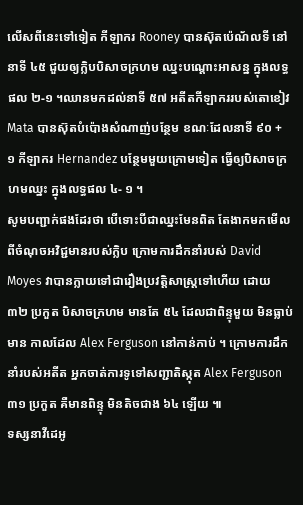លើសពីនេះទៅទៀត កីឡាករ Rooney បានស៊ុតប៉េណ័លទី នៅនាទី ៤៥ ជួយឲ្យក្លិបបិសាចក្រហម ឈ្នះបណ្តោះអាសន្ន ក្នុងលទ្ធផល ២-១ ។ឈានមកដល់នាទី ៥៧ អតីតកីឡាកររបស់តោខៀវ Mata បានស៊ុតបំប៉ោងសំណាញ់បន្ថែម ខណៈដែលនាទី ៩០ + ១ កីឡាករ Hernandez បន្ថែមមួយក្រោមទៀត ធ្វើឲ្យបិសាចក្រហមឈ្នះ ក្នុងលទ្ធផល ៤- ១ ។
សូមបញ្ជាក់ផងដែរថា បើទោះបីជាឈ្នះមែនពិត តែងាកមកមើលពីចំណុចអវិជ្ជមានរបស់ក្លិប ក្រោមការដឹកនាំរបស់ David Moyes វាបានក្លាយទៅជារឿងប្រវត្តិសាស្ត្រទៅហើយ ដោយ ៣២ ប្រកួត បិសាចក្រហម មានតែ ៥៤ ដែលជាពិន្ទុមួយ មិនធ្លាប់មាន កាលដែល Alex Ferguson នៅកាន់កាប់ ។ ក្រោមការដឹកនាំរបស់អតីត អ្នកចាត់ការទូទៅសញ្ជាតិស្កុត Alex Ferguson ៣១ ប្រកួត គឺមានពិន្ទុ មិនតិចជាង ៦៤ ឡើយ ៕
ទស្សនាវីដេអូ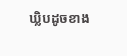ឃ្លិបដូចខាង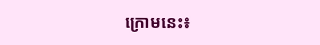ក្រោមនេះ៖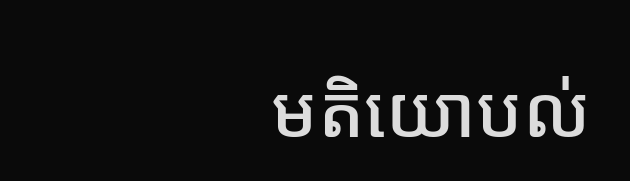មតិយោបល់